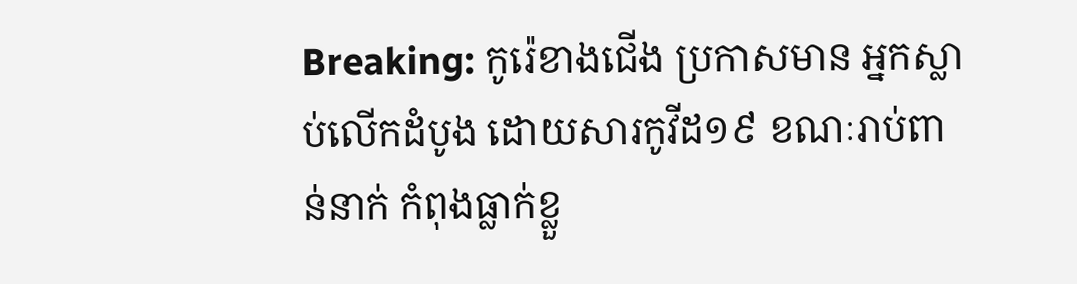Breaking: កូរ៉េខាងជើង ប្រកាសមាន អ្នកស្លាប់លើកដំបូង ដោយសារកូវីដ១៩ ខណៈរាប់ពាន់នាក់ កំពុងធ្លាក់ខ្លួ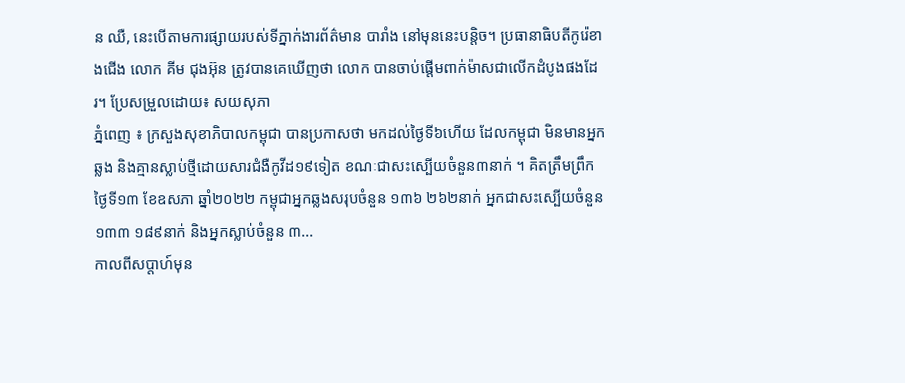ន ឈឺ, នេះបើតាមការផ្សាយរបស់ទីភ្នាក់ងារព័ត៌មាន បារាំង នៅមុននេះបន្តិច។ ប្រធានាធិបតីកូរ៉េខាងជើង លោក គីម ជុងអ៊ុន ត្រូវបានគេឃើញថា លោក បានចាប់ផ្តើមពាក់ម៉ាសជាលើកដំបូងផងដែរ។ ប្រែសម្រួលដោយ៖ សយសុភា
ភ្នំពេញ ៖ ក្រសួងសុខាភិបាលកម្ពុជា បានប្រកាសថា មកដល់ថ្ងៃទី៦ហើយ ដែលកម្ពុជា មិនមានអ្នកឆ្លង និងគ្មានស្លាប់ថ្មីដោយសារជំងឺកូវីដ១៩ទៀត ខណៈជាសះស្បើយចំនួន៣នាក់ ។ គិតត្រឹមព្រឹក ថ្ងៃទី១៣ ខែឧសភា ឆ្នាំ២០២២ កម្ពុជាអ្នកឆ្លងសរុបចំនួន ១៣៦ ២៦២នាក់ អ្នកជាសះស្បើយចំនួន ១៣៣ ១៨៩នាក់ និងអ្នកស្លាប់ចំនួន ៣...
កាលពីសប្តាហ៍មុន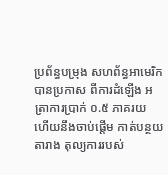ប្រព័ន្ធបម្រុង សហព័ន្ធអាមេរិកបានប្រកាស ពីការដំឡើង អត្រាការប្រាក់ ០.៥ ភាគរយ ហើយនឹងចាប់ផ្តើម កាត់បន្ថយតារាង តុល្យការរបស់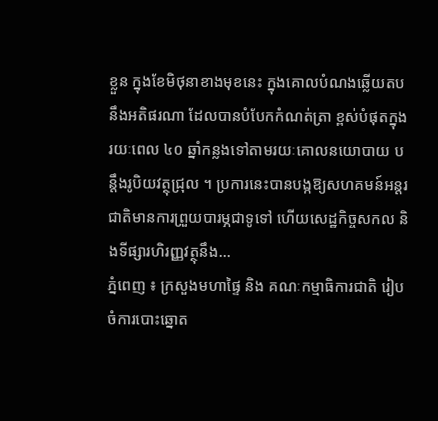ខ្លួន ក្នុងខែមិថុនាខាងមុខនេះ ក្នុងគោលបំណងឆ្លើយតប នឹងអតិផរណា ដែលបានបំបែកកំណត់ត្រា ខ្ពស់បំផុតក្នុងរយៈពេល ៤០ ឆ្នាំកន្លងទៅតាមរយៈគោលនយោបាយ បន្តឹងរូបិយវត្ថុជ្រុល ។ ប្រការនេះបានបង្កឱ្យសហគមន៍អន្តរជាតិមានការព្រួយបារម្ភជាទូទៅ ហើយសេដ្ឋកិច្ចសកល និងទីផ្សារហិរញ្ញវត្ថុនឹង...
ភ្នំពេញ ៖ ក្រសួងមហាផ្ទៃ និង គណៈកម្មាធិការជាតិ រៀបចំការបោះឆ្នោត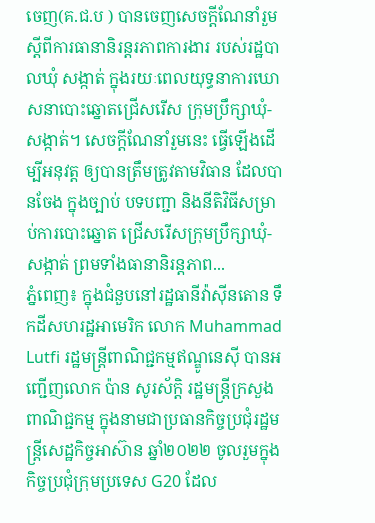ចេញ(គ.ជ.ប ) បានចេញសេចក្តីណែនាំរួម ស្តីពីការធានានិរន្តរភាពការងារ របស់រដ្ឋបាលឃុំ សង្កាត់ ក្នុងរយៈពេលយុទ្ធនាការឃោសនាបោះឆ្នោតជ្រើសរើស ក្រុមប្រឹក្សាឃុំ-សង្កាត់។ សេចក្តីណែនាំរួមនេះ ធ្វើឡើងដើម្បីអនុវត្ត ឲ្យបានត្រឹមត្រូវតាមវិធាន ដែលបានចែង ក្នុងច្បាប់ បទបញ្ជា និងនីតិវិធីសម្រាប់ការបោះឆ្នោត ជ្រើសរើសក្រុមប្រឹក្សាឃុំ-សង្កាត់ ព្រមទាំងធានានិរន្តភាព...
ភ្នំពេញ៖ ក្នុងជំនួបនៅរដ្ឋធានីវ៉ាស៊ីនតោន ទឹកដីសហរដ្ឋអាមេរិក លោក Muhammad Lutfi រដ្ឋមន្រ្តីពាណិជ្ជកម្មឥណ្ឌូនេស៊ី បានអញ្ជើញលោក ប៉ាន សូរស័ក្តិ រដ្ឋមន្រ្តីក្រសួងពាណិជ្ជកម្ម ក្នុងនាមជាប្រធានកិច្ចប្រជុំរដ្ឋមន្រ្តីសេដ្ឋកិច្ចអាស៊ាន ឆ្នាំ២០២២ ចូលរួមក្នុងកិច្ចប្រជុំក្រុមប្រទេស G20 ដែល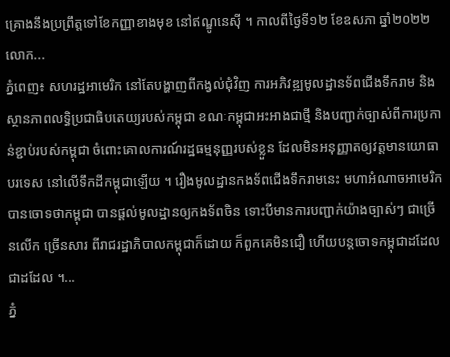គ្រោងនឹងប្រព្រឹត្តទៅខែកញ្ញាខាងមុខ នៅឥណ្ឌូនេស៊ី ។ កាលពីថ្ងៃទី១២ ខែឧសភា ឆ្នាំ២០២២ លោក...
ភ្នំពេញ៖ សហរដ្ឋអាមេរិក នៅតែបង្ហាញពីកង្វល់ជុំវិញ ការអភិវឌ្ឍមូលដ្ឋានទ័ពជើងទឹករាម និងស្ថានភាពលទ្ធិប្រជាធិបតេយ្យរបស់កម្ពុជា ខណៈកម្ពុជាអះអាងជាថ្មី និងបញ្ជាក់ច្បាស់ពីការប្រកាន់ខ្ជាប់របស់កម្ពុជា ចំពោះគោលការណ៍រដ្ឋធម្មនុញ្ញរបស់ខ្លួន ដែលមិនអនុញ្ញាតឲ្យវត្តមានយោធាបរទេស នៅលើទឹកដីកម្ពុជាឡើយ ។ រឿងមូលដ្ឋានកងទ័ពជើងទឹករាមនេះ មហាអំណាចអាមេរិក បានចោទថាកម្ពុជា បានផ្ដល់មូលដ្ឋានឲ្យកងទ័ពចិន ទោះបីមានការបញ្ជាក់យ៉ាងច្បាស់ៗ ជាច្រើនលើក ច្រើនសារ ពីរាជរដ្ឋាភិបាលកម្ពុជាក៏ដោយ ក៏ពួកគេមិនជឿ ហើយបន្តចោទកម្ពុជាដដែលជាដដែល ។...
ភ្នំ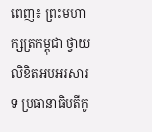ពេញ៖ ព្រះមហាក្សត្រកម្ពុជា ថ្វាយលិខិតអបអរសារទ ប្រធានាធិបតីកូ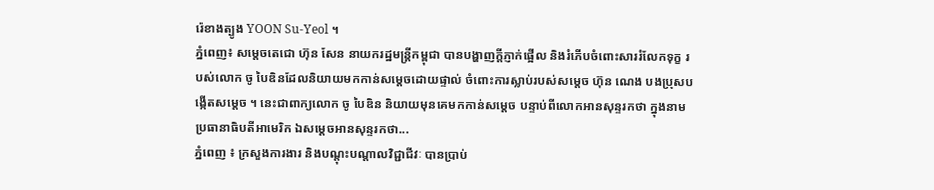រ៉េខាងត្បូង YOON Su-Yeol ។
ភ្នំពេញ៖ សម្តេចតេជោ ហ៊ុន សែន នាយករដ្ឋមន្រ្តីកម្ពុជា បានបង្ហាញក្តីភ្ញាក់ផ្អើល និងរំភើបចំពោះសាររំលែកទុក្ខ របស់លោក ចូ បៃឌិនដែលនិយាយមកកាន់សម្តេចដោយផ្ទាល់ ចំពោះការស្លាប់របស់សម្តេច ហ៊ុន ណេង បងប្រុសបង្កើតសម្តេច ។ នេះជាពាក្យលោក ចូ បៃឌិន និយាយមុនគេមកកាន់សម្តេច បន្ទាប់ពីលោកអានសុន្ទរកថា ក្នុងនាមប្រធានាធិបតីអាមេរិក ឯសម្តេចអានសុន្ទរកថា...
ភ្នំពេញ ៖ ក្រសួងការងារ និងបណ្តុះបណ្តាលវិជ្ជាជីវៈ បានប្រាប់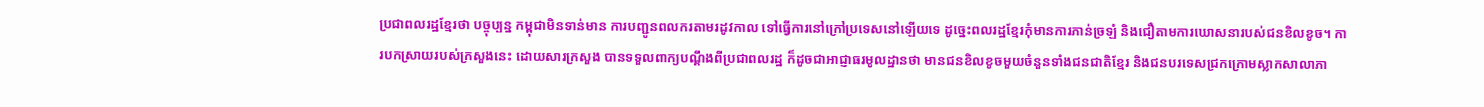ប្រជាពលរដ្ឋខ្មែរថា បច្ចុប្បន្ន កម្ពុជាមិនទាន់មាន ការបញ្ជូនពលករតាមរដូវកាល ទៅធ្វើការនៅក្រៅប្រទេសនៅឡើយទេ ដូច្នេះពលរដ្ឋខ្មែរកុំមានការភាន់ច្រឡំ និងជឿតាមការឃោសនារបស់ជនខិលខូច។ ការបកស្រាយរបស់ក្រសួងនេះ ដោយសារក្រសួង បានទទួលពាក្យបណ្តឹងពីប្រជាពលរដ្ឋ ក៏ដូចជាអាជ្ញាធរមូលដ្ឋានថា មានជនខិលខូចមួយចំនួនទាំងជនជាតិខ្មែរ និងជនបរទេសជ្រកក្រោមស្លាកសាលាភា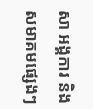សា អង្គការ និងសមាគមផ្សេងៗ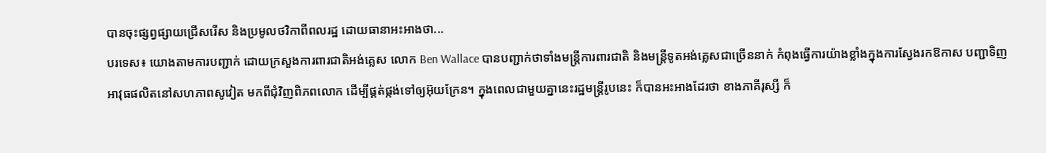បានចុះផ្សព្វផ្សាយជ្រើសរើស និងប្រមូលថវិកាពីពលរដ្ឋ ដោយធានាអះអាងថា...
បរទេស៖ យោងតាមការបញ្ជាក់ ដោយក្រសួងការពារជាតិអង់គ្លេស លោក Ben Wallace បានបញ្ជាក់ថាទាំងមន្ត្រីការពារជាតិ និងមន្ត្រីទូតអង់គ្លេសជាច្រើននាក់ កំពុងធ្វើការយ៉ាងខ្លាំងក្នុងការស្វែងរកឱកាស បញ្ជាទិញអាវុធផលិតនៅសហភាពសូវៀត មកពីជុំវិញពិភពលោក ដើម្បីផ្គត់ផ្កង់ទៅឲ្យអ៊ុយក្រែន។ ក្នុងពេលជាមួយគ្នានេះរដ្ឋមន្ត្រីរូបនេះ ក៏បានអះអាងដែរថា ខាងភាគីរុស្សី ក៏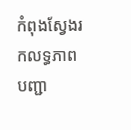កំពុងស្វែងរកលទ្ធភាពបញ្ជា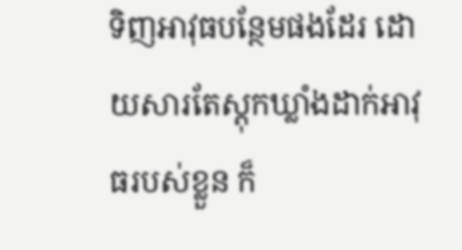ទិញអាវុធបន្ថែមផងដែរ ដោយសារតែស្តុកឃ្លាំងដាក់អាវុធរបស់ខ្លួន ក៏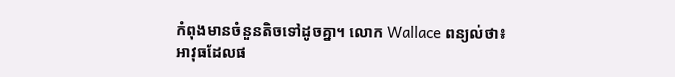កំពុងមានចំនួនតិចទៅដូចគ្នា។ លោក Wallace ពន្យល់ថា៖ អាវុធដែលផ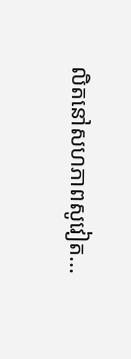លិតនៅសហភាពសូវៀត...